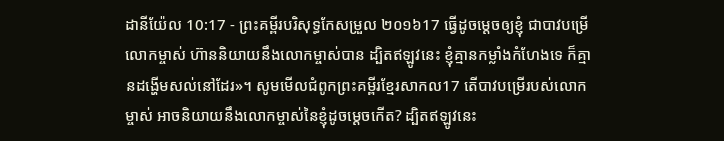ដានីយ៉ែល 10:17 - ព្រះគម្ពីរបរិសុទ្ធកែសម្រួល ២០១៦17 ធ្វើដូចម្តេចឲ្យខ្ញុំ ជាបាវបម្រើលោកម្ចាស់ ហ៊ាននិយាយនឹងលោកម្ចាស់បាន ដ្បិតឥឡូវនេះ ខ្ញុំគ្មានកម្លាំងកំហែងទេ ក៏គ្មានដង្ហើមសល់នៅដែរ»។ សូមមើលជំពូកព្រះគម្ពីរខ្មែរសាកល17 តើបាវបម្រើរបស់លោកម្ចាស់ អាចនិយាយនឹងលោកម្ចាស់នៃខ្ញុំដូចម្ដេចកើត? ដ្បិតឥឡូវនេះ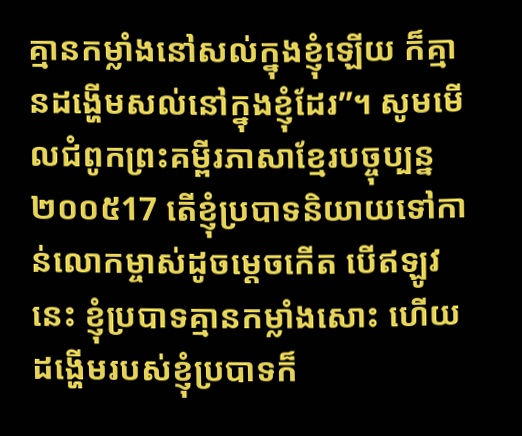គ្មានកម្លាំងនៅសល់ក្នុងខ្ញុំឡើយ ក៏គ្មានដង្ហើមសល់នៅក្នុងខ្ញុំដែរ”។ សូមមើលជំពូកព្រះគម្ពីរភាសាខ្មែរបច្ចុប្បន្ន ២០០៥17 តើខ្ញុំប្របាទនិយាយទៅកាន់លោកម្ចាស់ដូចម្ដេចកើត បើឥឡូវនេះ ខ្ញុំប្របាទគ្មានកម្លាំងសោះ ហើយដង្ហើមរបស់ខ្ញុំប្របាទក៏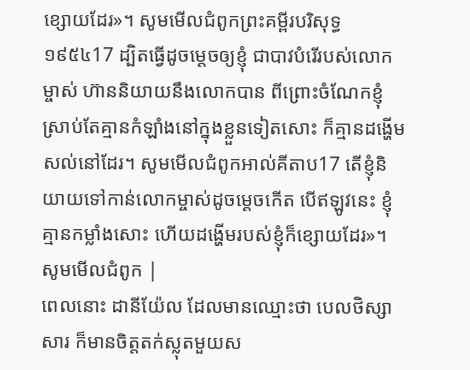ខ្សោយដែរ»។ សូមមើលជំពូកព្រះគម្ពីរបរិសុទ្ធ ១៩៥៤17 ដ្បិតធ្វើដូចម្តេចឲ្យខ្ញុំ ជាបាវបំរើរបស់លោកម្ចាស់ ហ៊ាននិយាយនឹងលោកបាន ពីព្រោះចំណែកខ្ញុំ ស្រាប់តែគ្មានកំឡាំងនៅក្នុងខ្លួនទៀតសោះ ក៏គ្មានដង្ហើមសល់នៅដែរ។ សូមមើលជំពូកអាល់គីតាប17 តើខ្ញុំនិយាយទៅកាន់លោកម្ចាស់ដូចម្ដេចកើត បើឥឡូវនេះ ខ្ញុំគ្មានកម្លាំងសោះ ហើយដង្ហើមរបស់ខ្ញុំក៏ខ្សោយដែរ»។ សូមមើលជំពូក |
ពេលនោះ ដានីយ៉ែល ដែលមានឈ្មោះថា បេលថិស្សាសារ ក៏មានចិត្តតក់ស្លុតមួយស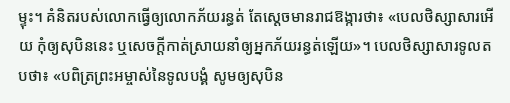ម្ទុះ។ គំនិតរបស់លោកធ្វើឲ្យលោកភ័យរន្ធត់ តែស្ដេចមានរាជឱង្ការថា៖ «បេលថិស្សាសារអើយ កុំឲ្យសុបិននេះ ឬសេចក្ដីកាត់ស្រាយនាំឲ្យអ្នកភ័យរន្ធត់ឡើយ»។ បេលថិស្សាសារទូលតបថា៖ «បពិត្រព្រះអម្ចាស់នៃទូលបង្គំ សូមឲ្យសុបិន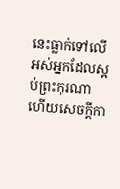នេះធ្លាក់ទៅលើអស់អ្នកដែលស្អប់ព្រះកុរណា ហើយសេចក្ដីកា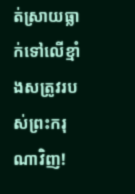ត់ស្រាយធ្លាក់ទៅលើខ្មាំងសត្រូវរបស់ព្រះករុណាវិញ!